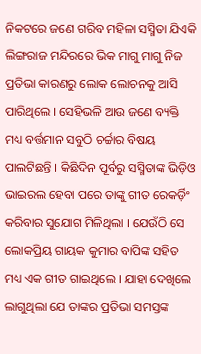ନିକଟରେ ଜଣେ ଗରିବ ମହିଳା ସସ୍ମିତା ଯିଏକି ଲିଙ୍ଗରାଜ ମନ୍ଦିରରେ ଭିକ ମାଗୁ ମାଗୁ ନିଜ ପ୍ରତିଭା କାରଣରୁ ଲୋକ ଲୋଚନକୁ ଆସି ପାରିଥିଲେ । ସେହିଭଳି ଆଉ ଜଣେ ବ୍ୟକ୍ତି ମଧ୍ୟ ବର୍ତ୍ତମାନ ସବୁଠି ଚର୍ଚ୍ଚାର ବିଷୟ ପାଲଟିଛନ୍ତି । କିଛିଦିନ ପୂର୍ବରୁ ସସ୍ମିତାଙ୍କ ଭିଡ଼ିଓ ଭାଇରଲ ହେବା ପରେ ତାଙ୍କୁ ଗୀତ ରେକର୍ଡ଼ିଂ କରିବାର ସୁଯୋଗ ମିଳିଥିଲା । ଯେଉଁଠି ସେ ଲୋକପ୍ରିୟ ଗାୟକ କୁମାର ବାପିଙ୍କ ସହିତ ମଧ୍ୟ ଏକ ଗୀତ ଗାଇଥିଲେ । ଯାହା ଦେଖିଲେ ଲାଗୁଥିଲା ଯେ ତାଙ୍କର ପ୍ରତିଭା ସମସ୍ତଙ୍କ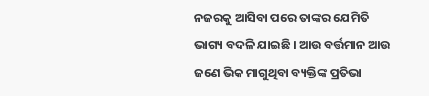ନଜରକୁ ଆସିବା ପରେ ତାଙ୍କର ଯେମିତି ଭାଗ୍ୟ ବଦଳି ଯାଇଛି । ଆଉ ବର୍ତ୍ତମାନ ଆଉ ଜଣେ ଭିକ ମାଗୁଥିବା ବ୍ୟକ୍ତିଙ୍କ ପ୍ରତିଭା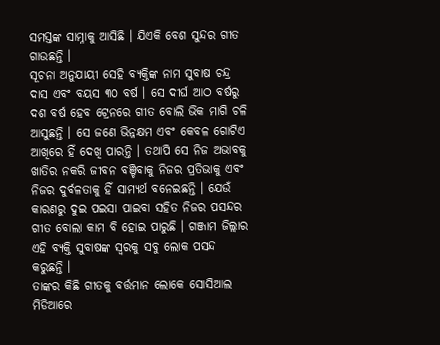ସମସ୍ତଙ୍କ ସାମ୍ନାକୁ ଆସିଛି । ଯିଏକି ବେଶ ସୁନ୍ଦର ଗୀତ ଗାଉଛନ୍ତି ।
ସୂଚନା ଅନୁଯାୟୀ ସେହି ବ୍ୟକ୍ତିଙ୍କ ନାମ ସୁବାଷ ଚନ୍ଦ୍ର ଦାସ ଏବଂ ବୟସ ୩୦ ବର୍ଷ । ସେ ଦୀର୍ଘ ଆଠ ବର୍ଷରୁ ଦଶ ବର୍ଷ ହେବ ଟ୍ରେନରେ ଗୀତ ବୋଲି ଭିକ ମାଗି ଚଳି ଆସୁଛନ୍ତି । ସେ ଜଣେ ଭିନ୍ନକ୍ଷମ ଏବଂ କେବଳ ଗୋଟିଏ ଆଖିରେ ହିଁ ଦେଖି ପାରନ୍ତି । ତଥାପି ସେ ନିଜ ଅଭାବକୁ ଖାତିର ନକରି ଜୀବନ ବଞ୍ଚିବାକୁ ନିଜର ପ୍ରତିଭାକୁ ଏବଂ ନିଜର ଦୁର୍ବଳତାକୁ ହିଁ ସାମ୍ୟର୍ଥ ବନେଇଛନ୍ତି । ଯେଉଁ କାରଣରୁ ଦୁଇ ପଇସା ପାଇବା ସହିତ ନିଜର ପସନ୍ଦର ଗୀତ ବୋଲା କାମ ବି ହୋଇ ପାରୁଛି । ଗଞ୍ଜାମ ଜିଲ୍ଲାର ଏହି ବ୍ୟକ୍ତି ସୁବାଷଙ୍କ ସ୍ୱରକୁ ସବୁ ଲୋକ ପସନ୍ଦ କରୁଛନ୍ତି ।
ତାଙ୍କର କିଛି ଗୀତକୁ ବର୍ତ୍ତମାନ ଲୋକେ ସୋସିଆଲ ମିଡିଆରେ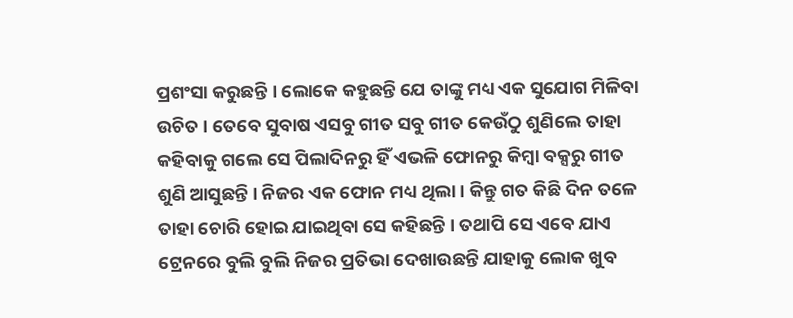ପ୍ରଶଂସା କରୁଛନ୍ତି । ଲୋକେ କହୁଛନ୍ତି ଯେ ତାଙ୍କୁ ମଧ୍ୟ ଏକ ସୁଯୋଗ ମିଳିବା ଉଚିତ । ତେବେ ସୁବାଷ ଏସବୁ ଗୀତ ସବୁ ଗୀତ କେଉଁଠୁ ଶୁଣିଲେ ତାହା କହିବାକୁ ଗଲେ ସେ ପିଲାଦିନରୁ ହିଁ ଏଭଳି ଫୋନରୁ କିମ୍ବା ବକ୍ସରୁ ଗୀତ ଶୁଣି ଆସୁଛନ୍ତି । ନିଜର ଏକ ଫୋନ ମଧ୍ୟ ଥିଲା । କିନ୍ତୁ ଗତ କିଛି ଦିନ ତଳେ ତାହା ଚୋରି ହୋଇ ଯାଇଥିବା ସେ କହିଛନ୍ତି । ତଥାପି ସେ ଏବେ ଯାଏ ଟ୍ରେନରେ ବୁଲି ବୁଲି ନିଜର ପ୍ରତିଭା ଦେଖାଉଛନ୍ତି ଯାହାକୁ ଲୋକ ଖୁବ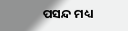ପସନ୍ଦ ମଧ୍ୟ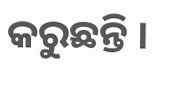କରୁଛନ୍ତି ।